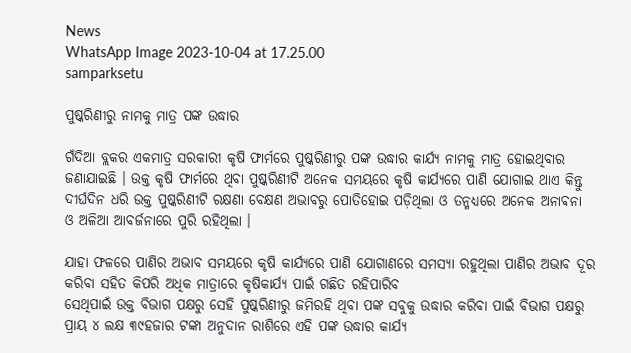News
WhatsApp Image 2023-10-04 at 17.25.00
samparksetu

ପୁଷ୍କରିଣୀରୁ ନାମକୁ ମାତ୍ର ପଙ୍କ ଉଦ୍ଧାର

ଗଁଦିଆ ବ୍ଲକର ଏକମାତ୍ର ସରକାରୀ କୃଷି ଫାର୍ମରେ ପୁଷ୍କରିଣୀରୁ ପଙ୍କ ଉଦ୍ଧାର କାର୍ଯ୍ୟ ନାମକୁ ମାତ୍ର ହୋଇଥିବାର ଜଣାଯାଇଛି । ଉକ୍ତ କୃଷି ଫାର୍ମରେ ଥିବା ପୁଷ୍କରିଣୀଟି ଅନେକ ସମୟରେ କୃଷି କାର୍ଯ୍ୟରେ ପାଣି ଯୋଗାଇ ଥାଏ କିନ୍ତୁ ଦୀର୍ଘଦିନ ଧରି ଉକ୍ତ ପୁଷ୍କରିଣୀଟି ରକ୍ଷଣା ବେକ୍ଷଣ ଅଭାବରୁ ପୋତିହୋଇ ପଡ଼ିଥିଲା ଓ ତନ୍ମଧ୍ୟରେ ଅନେକ ଅନାଵନା ଓ ଅଳିଆ ଆବର୍ଜନାରେ ପୁରି ରହିଥିଲା ।

ଯାହା ଫଳରେ ପାଣିର ଅଭାବ ସମୟରେ କୃଷି କାର୍ଯ୍ୟରେ ପାଣି ଯୋଗାଣରେ ସମସ୍ୟା ରହୁଥିଲା ପାଣିର ଅଭାବ ଦୂର କରିବା ସହିତ କିପରି ଅଧିକ ମାତ୍ରାରେ କୃଷିକାର୍ଯ୍ୟ ପାଇଁ ଗଛିତ ରହିପାରିବ
ସେଥିପାଇଁ ଉକ୍ତ ବିଭାଗ ପକ୍ଷରୁ ସେହି ପୁଷ୍କରିଣୀରୁ ଜମିରହି ଥିବା ପଙ୍କ ସବୁକୁ ଉଦ୍ଧାର କରିବା ପାଇଁ ବିଭାଗ ପକ୍ଷରୁ ପ୍ରାୟ ୪ ଲକ୍ଷ ୩୯ହଜାର ଟଙ୍କା ଅନୁଦାନ ରାଶିରେ ଏହି ପଙ୍କ ଉଦ୍ଧାର କାର୍ଯ୍ୟ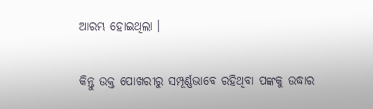ଆରମ୍ଭ ହୋଇଥିଲା ।

କିନ୍ତୁ ଉକ୍ତ ପୋଖରୀରୁ ସମ୍ପୂର୍ଣ୍ଣଭାବେ ରହିଥିବା ପଙ୍କକୁ ଉଦ୍ଧାର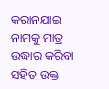କରାନଯାଇ ନାମକୁ ମାତ୍ର ଉଦ୍ଧାର କରିବା ସହିତ ଉକ୍ତ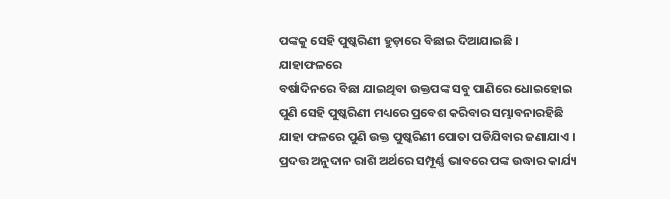ପଙ୍କକୁ ସେହି ପୁଷ୍କରିଣୀ ହୁଡ଼ାରେ ବିଛାଇ ଦିଆଯାଇଛି । ଯାହାଫଳରେ
ବର୍ଷାଦିନରେ ବିଛା ଯାଇଥିବା ଉକ୍ତପଙ୍କ ସବୁ ପାଣିରେ ଧୋଇହୋଇ ପୁଣି ସେହି ପୁଷ୍କରିଣୀ ମଧ୍ୟରେ ପ୍ରବେଶ କରିବାର ସମ୍ଭାବନାରହିଛି ଯାହା ଫଳରେ ପୁଣି ଉକ୍ତ ପୁଷ୍କରିଣୀ ପୋତା ପଡିଯିବାର ଜଣାଯାଏ । ପ୍ରଦତ୍ତ ଅନୁଦାନ ରାଶି ଅର୍ଥରେ ସମ୍ପୂର୍ଣ୍ଣ ଭାବରେ ପଙ୍କ ଉଦ୍ଧାର କାର୍ଯ୍ୟ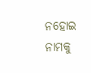ନହୋଇ ନାମକୁ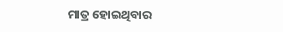ମାତ୍ର ହୋଇଥିବାର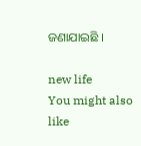ଜଣାଯାଇଛି ।

new life
You might also like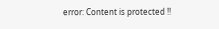error: Content is protected !!